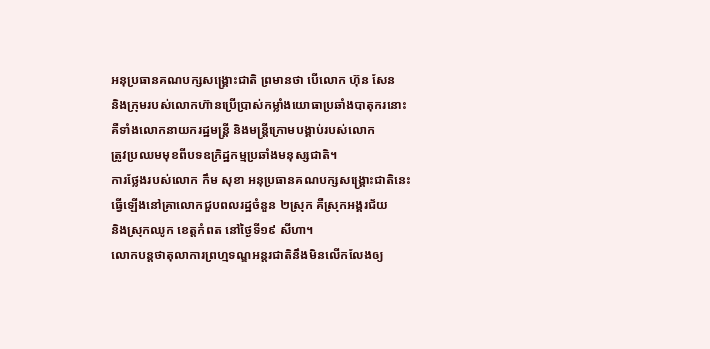អនុប្រធានគណបក្សសង្គ្រោះជាតិ ព្រមានថា បើលោក ហ៊ុន សែន
និងក្រុមរបស់លោកហ៊ានប្រើប្រាស់កម្លាំងយោធាប្រឆាំងបាតុករនោះ
គឺទាំងលោកនាយករដ្ឋមន្ត្រី និងមន្ត្រីក្រោមបង្គាប់របស់លោក
ត្រូវប្រឈមមុខពីបទឧក្រិដ្ឋកម្មប្រឆាំងមនុស្សជាតិ។
ការថ្លែងរបស់លោក កឹម សុខា អនុប្រធានគណបក្សសង្គ្រោះជាតិនេះ
ធ្វើឡើងនៅគ្រាលោកជួបពលរដ្ឋចំនួន ២ស្រុក គឺស្រុកអង្គរជ័យ
និងស្រុកឈូក ខេត្តកំពត នៅថ្ងៃទី១៩ សីហា។
លោកបន្តថាតុលាការព្រហ្មទណ្ឌអន្តរជាតិនឹងមិនលើកលែងឲ្យ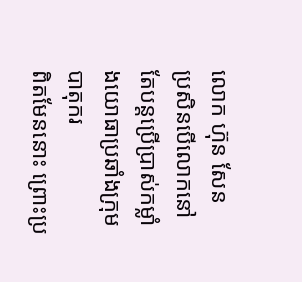លោក ហ៊ុន សែន
ប្រសិនបើលោកនៅតែបន្តប្រើប្រាស់កម្លាំងយោធាប្រឆាំងក្រុមបាតុករ
ពិតមែននោះ ព្រោះប្រ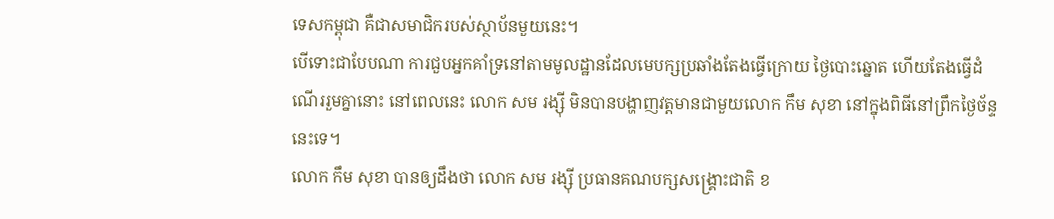ទេសកម្ពុជា គឺជាសមាជិករបស់ស្ថាប័នមួយនេះ។
បើទោះជាបែបណា ការជួបអ្នកគាំទ្រនៅតាមមូលដ្ឋានដែលមេបក្សប្រឆាំងតែងធ្វើក្រោយ ថ្ងៃបោះឆ្នោត ហើយតែងធ្វើដំណើររួមគ្នានោះ នៅពេលនេះ លោក សម រង្ស៊ី មិនបានបង្ហាញវត្តមានជាមួយលោក កឹម សុខា នៅក្នុងពិធីនៅព្រឹកថ្ងៃច័ន្ទ នេះទេ។
លោក កឹម សុខា បានឲ្យដឹងថា លោក សម រង្ស៊ី ប្រធានគណបក្សសង្គ្រោះជាតិ ខ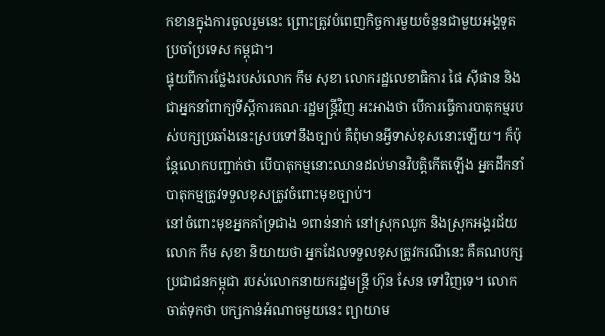កខានក្នុងការចូលរួមនេះ ព្រោះត្រូវបំពេញកិច្ចការមួយចំនួនជាមួយអង្គទូតប្រចាំប្រទេស កម្ពុជា។
ផ្ទុយពីការថ្លែងរបស់លោក កឹម សុខា លោករដ្ឋលេខាធិការ ផៃ ស៊ីផាន និងជាអ្នកនាំពាក្យទីស្ដីការគណៈរដ្ឋមន្ត្រីវិញ អះអាងថា បើការធ្វើការបាតុកម្មរបស់បក្សប្រឆាំងនេះស្របទៅនឹងច្បាប់ គឺពុំមានអ្វីទាស់ខុសនោះឡើយ។ ក៏ប៉ុន្តែលោកបញ្ជាក់ថា បើបាតុកម្មនោះឈានដល់មានវិបត្តិកើតឡើង អ្នកដឹកនាំបាតុកម្មត្រូវទទួលខុសត្រូវចំពោះមុខច្បាប់។
នៅចំពោះមុខអ្នកគាំទ្រជាង ១ពាន់នាក់ នៅស្រុកឈូក និងស្រុកអង្គរជ័យ លោក កឹម សុខា និយាយថា អ្នកដែលទទួលខុសត្រូវករណីនេះ គឺគណបក្សប្រជាជនកម្ពុជា របស់លោកនាយករដ្ឋមន្ត្រី ហ៊ុន សែន ទៅវិញទេ។ លោកចាត់ទុកថា បក្សកាន់អំណាចមួយនេះ ព្យាយាម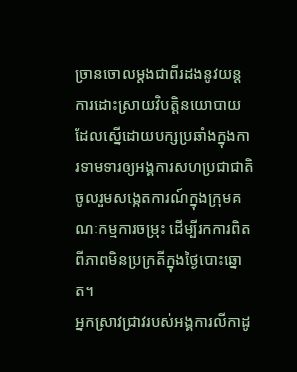ច្រានចោលម្ដងជាពីរដងនូវយន្តការដោះស្រាយវិបត្តិនយោបាយ ដែលស្នើដោយបក្សប្រឆាំងក្នុងការទាមទារឲ្យអង្គការសហប្រជាជាតិ ចូលរួមសង្កេតការណ៍ក្នុងក្រុមគណៈកម្មការចម្រុះ ដើម្បីរកការពិតពីភាពមិនប្រក្រតីក្នុងថ្ងៃបោះឆ្នោត។
អ្នកស្រាវជ្រាវរបស់អង្គការលីកាដូ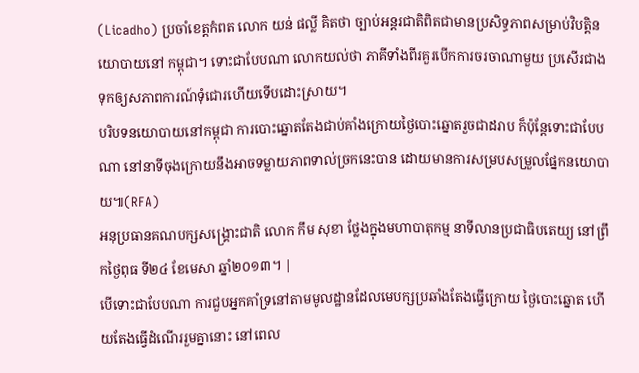(Licadho) ប្រចាំខេត្តកំពត លោក យន់ ផល្លី គិតថា ច្បាប់អន្តរជាតិពិតជាមានប្រសិទ្ធភាពសម្រាប់វិបត្តិនយោបាយនៅ កម្ពុជា។ ទោះជាបែបណា លោកយល់ថា ភាគីទាំងពីរគួរបើកការចរចាណាមួយ ប្រសើរជាងទុកឲ្យសភាពការណ៍ទុំជោរហើយទើបដោះស្រាយ។
បរិបទនយោបាយនៅកម្ពុជា ការបោះឆ្នោតតែងជាប់គាំងក្រោយថ្ងៃបោះឆ្នោតរួចជាដរាប ក៏ប៉ុន្តែទោះជាបែបណា នៅនាទីចុងក្រោយនឹងអាចទម្លាយភាពទាល់ច្រកនេះបាន ដោយមានការសម្របសម្រួលផ្នែកនយោបាយ៕(RFA)
អនុប្រធានគណបក្សសង្គ្រោះជាតិ លោក កឹម សុខា ថ្លែងក្នុងមហាបាតុកម្ម នាទីលានប្រជាធិបតេយ្យ នៅព្រឹកថ្ងៃពុធ ទី២៤ ខែមេសា ឆ្នាំ២០១៣។ |
បើទោះជាបែបណា ការជួបអ្នកគាំទ្រនៅតាមមូលដ្ឋានដែលមេបក្សប្រឆាំងតែងធ្វើក្រោយ ថ្ងៃបោះឆ្នោត ហើយតែងធ្វើដំណើររួមគ្នានោះ នៅពេល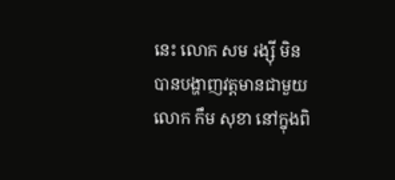នេះ លោក សម រង្ស៊ី មិនបានបង្ហាញវត្តមានជាមួយលោក កឹម សុខា នៅក្នុងពិ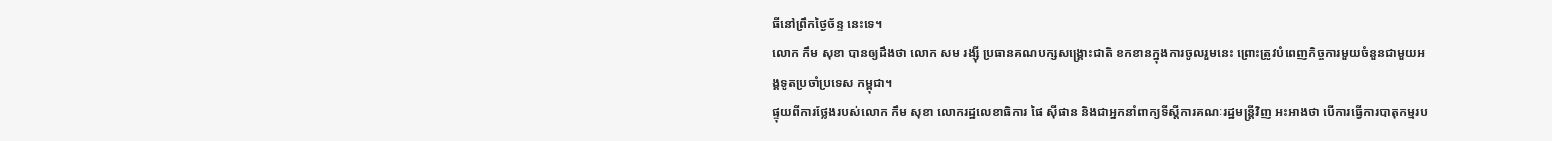ធីនៅព្រឹកថ្ងៃច័ន្ទ នេះទេ។
លោក កឹម សុខា បានឲ្យដឹងថា លោក សម រង្ស៊ី ប្រធានគណបក្សសង្គ្រោះជាតិ ខកខានក្នុងការចូលរួមនេះ ព្រោះត្រូវបំពេញកិច្ចការមួយចំនួនជាមួយអង្គទូតប្រចាំប្រទេស កម្ពុជា។
ផ្ទុយពីការថ្លែងរបស់លោក កឹម សុខា លោករដ្ឋលេខាធិការ ផៃ ស៊ីផាន និងជាអ្នកនាំពាក្យទីស្ដីការគណៈរដ្ឋមន្ត្រីវិញ អះអាងថា បើការធ្វើការបាតុកម្មរប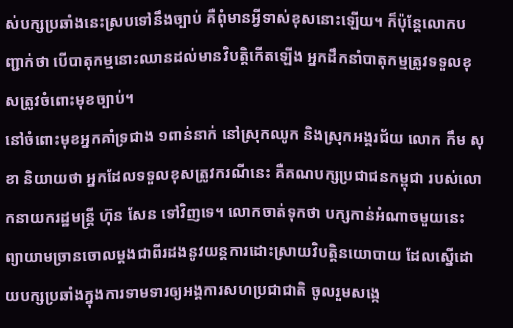ស់បក្សប្រឆាំងនេះស្របទៅនឹងច្បាប់ គឺពុំមានអ្វីទាស់ខុសនោះឡើយ។ ក៏ប៉ុន្តែលោកបញ្ជាក់ថា បើបាតុកម្មនោះឈានដល់មានវិបត្តិកើតឡើង អ្នកដឹកនាំបាតុកម្មត្រូវទទួលខុសត្រូវចំពោះមុខច្បាប់។
នៅចំពោះមុខអ្នកគាំទ្រជាង ១ពាន់នាក់ នៅស្រុកឈូក និងស្រុកអង្គរជ័យ លោក កឹម សុខា និយាយថា អ្នកដែលទទួលខុសត្រូវករណីនេះ គឺគណបក្សប្រជាជនកម្ពុជា របស់លោកនាយករដ្ឋមន្ត្រី ហ៊ុន សែន ទៅវិញទេ។ លោកចាត់ទុកថា បក្សកាន់អំណាចមួយនេះ ព្យាយាមច្រានចោលម្ដងជាពីរដងនូវយន្តការដោះស្រាយវិបត្តិនយោបាយ ដែលស្នើដោយបក្សប្រឆាំងក្នុងការទាមទារឲ្យអង្គការសហប្រជាជាតិ ចូលរួមសង្កេ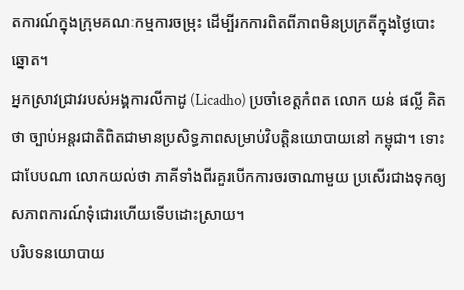តការណ៍ក្នុងក្រុមគណៈកម្មការចម្រុះ ដើម្បីរកការពិតពីភាពមិនប្រក្រតីក្នុងថ្ងៃបោះឆ្នោត។
អ្នកស្រាវជ្រាវរបស់អង្គការលីកាដូ (Licadho) ប្រចាំខេត្តកំពត លោក យន់ ផល្លី គិតថា ច្បាប់អន្តរជាតិពិតជាមានប្រសិទ្ធភាពសម្រាប់វិបត្តិនយោបាយនៅ កម្ពុជា។ ទោះជាបែបណា លោកយល់ថា ភាគីទាំងពីរគួរបើកការចរចាណាមួយ ប្រសើរជាងទុកឲ្យសភាពការណ៍ទុំជោរហើយទើបដោះស្រាយ។
បរិបទនយោបាយ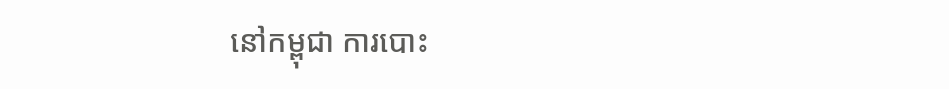នៅកម្ពុជា ការបោះ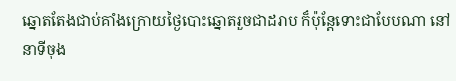ឆ្នោតតែងជាប់គាំងក្រោយថ្ងៃបោះឆ្នោតរួចជាដរាប ក៏ប៉ុន្តែទោះជាបែបណា នៅនាទីចុង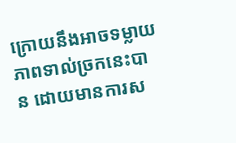ក្រោយនឹងអាចទម្លាយភាពទាល់ច្រកនេះបាន ដោយមានការស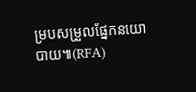ម្របសម្រួលផ្នែកនយោបាយ៕(RFA)